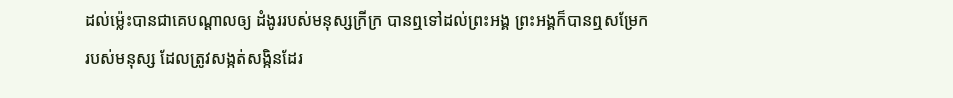ដល់ម៉្លេះបានជាគេបណ្ដាលឲ្យ ដំងូររបស់មនុស្សក្រីក្រ បានឮទៅដល់ព្រះអង្គ ព្រះអង្គក៏បានឮសម្រែករបស់មនុស្ស ដែលត្រូវសង្កត់សង្កិនដែរ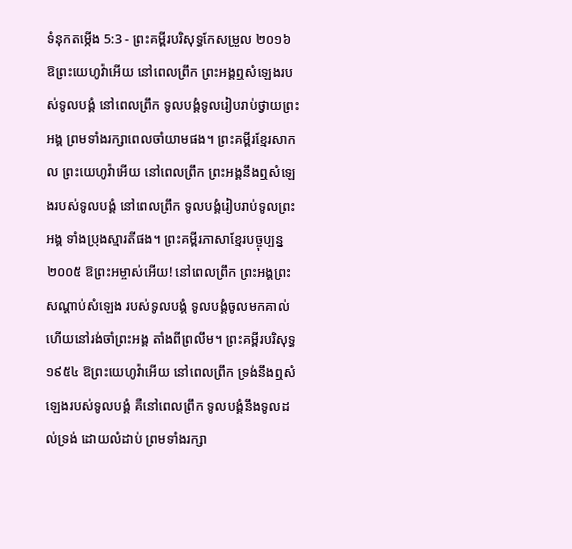ទំនុកតម្កើង 5:3 - ព្រះគម្ពីរបរិសុទ្ធកែសម្រួល ២០១៦ ឱព្រះយេហូវ៉ាអើយ នៅពេលព្រឹក ព្រះអង្គឮសំឡេងរបស់ទូលបង្គំ នៅពេលព្រឹក ទូលបង្គំទូលរៀបរាប់ថ្វាយព្រះអង្គ ព្រមទាំងរក្សាពេលចាំយាមផង។ ព្រះគម្ពីរខ្មែរសាកល ព្រះយេហូវ៉ាអើយ នៅពេលព្រឹក ព្រះអង្គនឹងឮសំឡេងរបស់ទូលបង្គំ នៅពេលព្រឹក ទូលបង្គំរៀបរាប់ទូលព្រះអង្គ ទាំងប្រុងស្មារតីផង។ ព្រះគម្ពីរភាសាខ្មែរបច្ចុប្បន្ន ២០០៥ ឱព្រះអម្ចាស់អើយ! នៅពេលព្រឹក ព្រះអង្គព្រះសណ្ដាប់សំឡេង របស់ទូលបង្គំ ទូលបង្គំចូលមកគាល់ ហើយនៅរង់ចាំព្រះអង្គ តាំងពីព្រលឹម។ ព្រះគម្ពីរបរិសុទ្ធ ១៩៥៤ ឱព្រះយេហូវ៉ាអើយ នៅពេលព្រឹក ទ្រង់នឹងឮសំឡេងរបស់ទូលបង្គំ គឺនៅពេលព្រឹក ទូលបង្គំនឹងទូលដល់ទ្រង់ ដោយលំដាប់ ព្រមទាំងរក្សា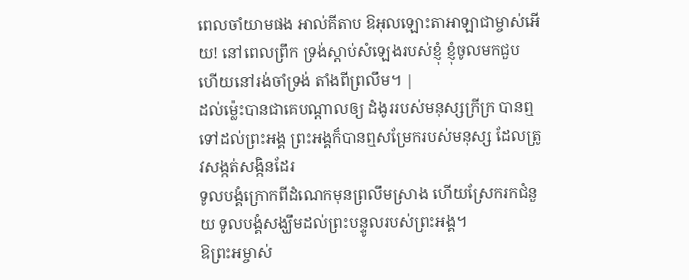ពេលចាំយាមផង អាល់គីតាប ឱអុលឡោះតាអាឡាជាម្ចាស់អើយ! នៅពេលព្រឹក ទ្រង់ស្តាប់សំឡេងរបស់ខ្ញុំ ខ្ញុំចូលមកជួប ហើយនៅរង់ចាំទ្រង់ តាំងពីព្រលឹម។ |
ដល់ម៉្លេះបានជាគេបណ្ដាលឲ្យ ដំងូររបស់មនុស្សក្រីក្រ បានឮទៅដល់ព្រះអង្គ ព្រះអង្គក៏បានឮសម្រែករបស់មនុស្ស ដែលត្រូវសង្កត់សង្កិនដែរ
ទូលបង្គំក្រោកពីដំណេកមុនព្រលឹមស្រាង ហើយស្រែករកជំនួយ ទូលបង្គំសង្ឃឹមដល់ព្រះបន្ទូលរបស់ព្រះអង្គ។
ឱព្រះអម្ចាស់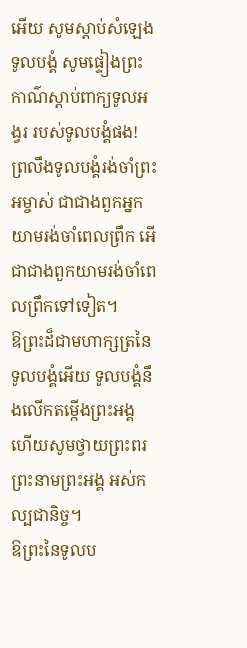អើយ សូមស្តាប់សំឡេងទូលបង្គំ សូមផ្ទៀងព្រះកាណ៌ស្តាប់ពាក្យទូលអង្វរ របស់ទូលបង្គំផង!
ព្រលឹងទូលបង្គំរង់ចាំព្រះអម្ចាស់ ជាជាងពួកអ្នកយាមរង់ចាំពេលព្រឹក អើ ជាជាងពួកយាមរង់ចាំពេលព្រឹកទៅទៀត។
ឱព្រះដ៏ជាមហាក្សត្រនៃទូលបង្គំអើយ ទូលបង្គំនឹងលើកតម្កើងព្រះអង្គ ហើយសូមថ្វាយព្រះពរព្រះនាមព្រះអង្គ អស់កល្បជានិច្ច។
ឱព្រះនៃទូលប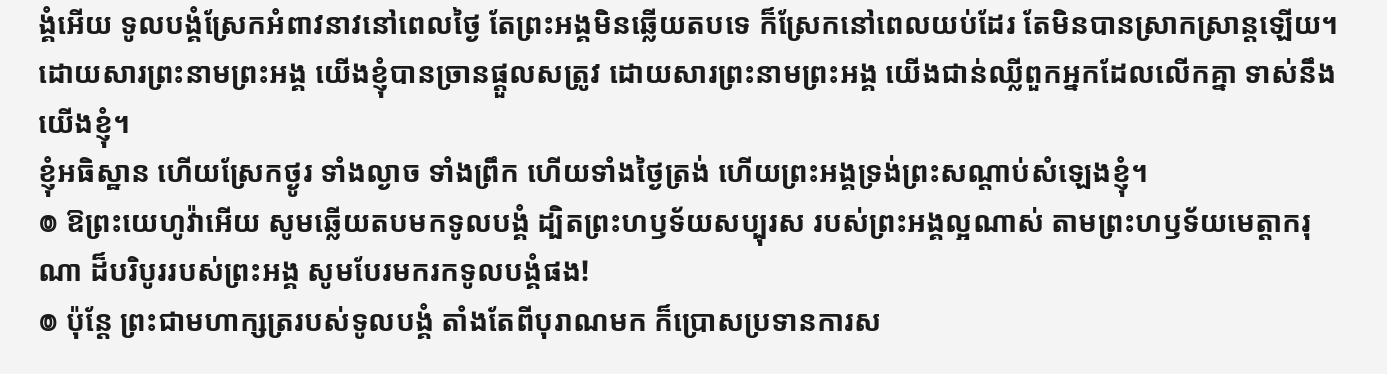ង្គំអើយ ទូលបង្គំស្រែកអំពាវនាវនៅពេលថ្ងៃ តែព្រះអង្គមិនឆ្លើយតបទេ ក៏ស្រែកនៅពេលយប់ដែរ តែមិនបានស្រាកស្រាន្តឡើយ។
ដោយសារព្រះនាមព្រះអង្គ យើងខ្ញុំបានច្រានផ្ដួលសត្រូវ ដោយសារព្រះនាមព្រះអង្គ យើងជាន់ឈ្លីពួកអ្នកដែលលើកគ្នា ទាស់នឹងយើងខ្ញុំ។
ខ្ញុំអធិស្ឋាន ហើយស្រែកថ្ងូរ ទាំងល្ងាច ទាំងព្រឹក ហើយទាំងថ្ងៃត្រង់ ហើយព្រះអង្គទ្រង់ព្រះសណ្ដាប់សំឡេងខ្ញុំ។
៙ ឱព្រះយេហូវ៉ាអើយ សូមឆ្លើយតបមកទូលបង្គំ ដ្បិតព្រះហឫទ័យសប្បុរស របស់ព្រះអង្គល្អណាស់ តាមព្រះហឫទ័យមេត្តាករុណា ដ៏បរិបូររបស់ព្រះអង្គ សូមបែរមករកទូលបង្គំផង!
៙ ប៉ុន្តែ ព្រះជាមហាក្សត្ររបស់ទូលបង្គំ តាំងតែពីបុរាណមក ក៏ប្រោសប្រទានការស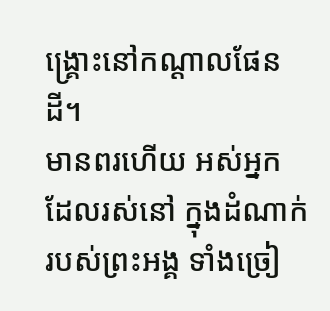ង្គ្រោះនៅកណ្ដាលផែនដី។
មានពរហើយ អស់អ្នកដែលរស់នៅ ក្នុងដំណាក់របស់ព្រះអង្គ ទាំងច្រៀ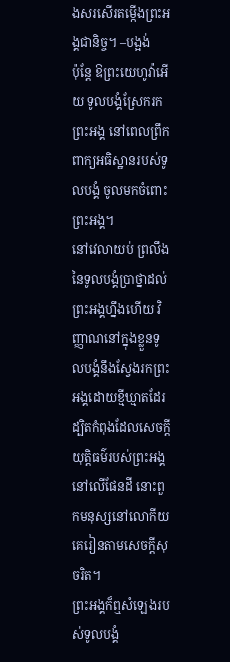ងសរសើរតម្កើងព្រះអង្គជានិច្ច។ –បង្អង់
ប៉ុន្តែ ឱព្រះយេហូវ៉ាអើយ ទូលបង្គំស្រែករកព្រះអង្គ នៅពេលព្រឹក ពាក្យអធិស្ឋានរបស់ទូលបង្គំ ចូលមកចំពោះព្រះអង្គ។
នៅវេលាយប់ ព្រលឹងនៃទូលបង្គំប្រាថ្នាដល់ព្រះអង្គហ្នឹងហើយ វិញ្ញាណនៅក្នុងខ្លួនទូលបង្គំនឹងស្វែងរកព្រះអង្គដោយខ្មីឃ្មាតដែរ ដ្បិតកំពុងដែលសេចក្ដីយុត្តិធម៌របស់ព្រះអង្គនៅលើផែនដី នោះពួកមនុស្សនៅលោកីយ គេរៀនតាមសេចក្ដីសុចរិត។
ព្រះអង្គក៏ឮសំឡេងរបស់ទូលបង្គំ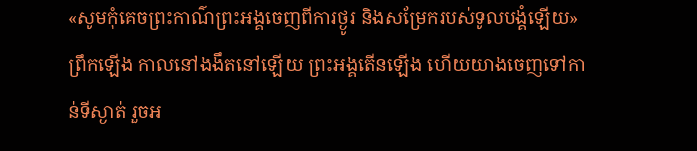«សូមកុំគេចព្រះកាណ៌ព្រះអង្គចេញពីការថ្ងូរ និងសម្រែករបស់ទូលបង្គំឡើយ»
ព្រឹកឡើង កាលនៅងងឹតនៅឡើយ ព្រះអង្គតើនឡើង ហើយយាងចេញទៅកាន់ទីស្ងាត់ រួចអ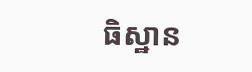ធិស្ឋាន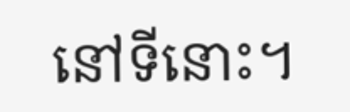នៅទីនោះ។